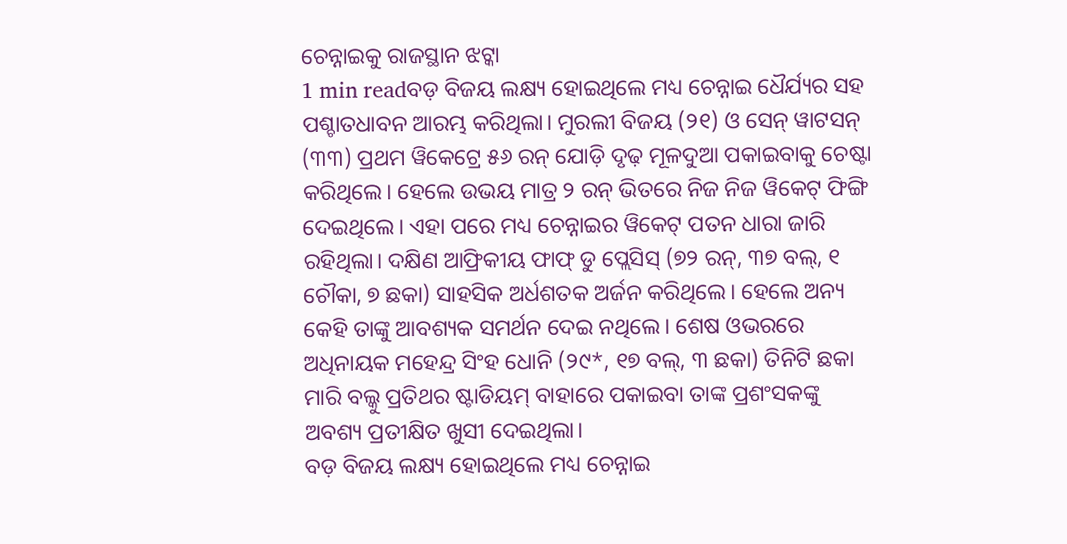ଚେନ୍ନାଇକୁ ରାଜସ୍ଥାନ ଝଟ୍କା
1 min readବଡ଼ ବିଜୟ ଲକ୍ଷ୍ୟ ହୋଇଥିଲେ ମଧ୍ୟ ଚେନ୍ନାଇ ଧୈର୍ଯ୍ୟର ସହ ପଶ୍ଚାତଧାବନ ଆରମ୍ଭ କରିଥିଲା। ମୁରଲୀ ବିଜୟ (୨୧) ଓ ସେନ୍ ୱାଟସନ୍ (୩୩) ପ୍ରଥମ ୱିକେଟ୍ରେ ୫୬ ରନ୍ ଯୋଡ଼ି ଦୃଢ଼ ମୂଳଦୁଆ ପକାଇବାକୁ ଚେଷ୍ଟା କରିଥିଲେ। ହେଲେ ଉଭୟ ମାତ୍ର ୨ ରନ୍ ଭିତରେ ନିଜ ନିଜ ୱିକେଟ୍ ଫିଙ୍ଗି ଦେଇଥିଲେ। ଏହା ପରେ ମଧ୍ୟ ଚେନ୍ନାଇର ୱିକେଟ୍ ପତନ ଧାରା ଜାରି ରହିଥିଲା। ଦକ୍ଷିଣ ଆଫ୍ରିକୀୟ ଫାଫ୍ ଡୁ ପ୍ଲେସିସ୍ (୭୨ ରନ୍, ୩୭ ବଲ୍, ୧ ଚୌକା, ୭ ଛକା) ସାହସିକ ଅର୍ଧଶତକ ଅର୍ଜନ କରିଥିଲେ। ହେଲେ ଅନ୍ୟ କେହି ତାଙ୍କୁ ଆବଶ୍ୟକ ସମର୍ଥନ ଦେଇ ନଥିଲେ। ଶେଷ ଓଭରରେ ଅଧିନାୟକ ମହେନ୍ଦ୍ର ସିଂହ ଧୋନି (୨୯*, ୧୭ ବଲ୍, ୩ ଛକା) ତିନିଟି ଛକା ମାରି ବଲ୍କୁ ପ୍ରତିଥର ଷ୍ଟାଡିୟମ୍ ବାହାରେ ପକାଇବା ତାଙ୍କ ପ୍ରଶଂସକଙ୍କୁ ଅବଶ୍ୟ ପ୍ରତୀକ୍ଷିତ ଖୁସୀ ଦେଇଥିଲା।
ବଡ଼ ବିଜୟ ଲକ୍ଷ୍ୟ ହୋଇଥିଲେ ମଧ୍ୟ ଚେନ୍ନାଇ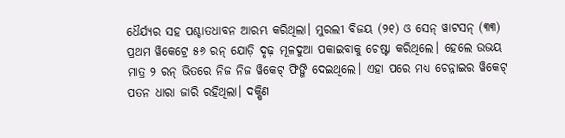ଧୈର୍ଯ୍ୟର ସହ ପଶ୍ଚାତଧାବନ ଆରମ୍ଭ କରିଥିଲା। ମୁରଲୀ ବିଜୟ (୨୧) ଓ ସେନ୍ ୱାଟସନ୍ (୩୩) ପ୍ରଥମ ୱିକେଟ୍ରେ ୫୬ ରନ୍ ଯୋଡ଼ି ଦୃଢ଼ ମୂଳଦୁଆ ପକାଇବାକୁ ଚେଷ୍ଟା କରିଥିଲେ। ହେଲେ ଉଭୟ ମାତ୍ର ୨ ରନ୍ ଭିତରେ ନିଜ ନିଜ ୱିକେଟ୍ ଫିଙ୍ଗି ଦେଇଥିଲେ। ଏହା ପରେ ମଧ୍ୟ ଚେନ୍ନାଇର ୱିକେଟ୍ ପତନ ଧାରା ଜାରି ରହିଥିଲା। ଦକ୍ଷିଣ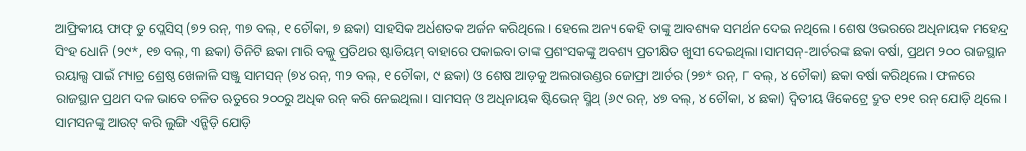ଆଫ୍ରିକୀୟ ଫାଫ୍ ଡୁ ପ୍ଲେସିସ୍ (୭୨ ରନ୍, ୩୭ ବଲ୍, ୧ ଚୌକା, ୭ ଛକା) ସାହସିକ ଅର୍ଧଶତକ ଅର୍ଜନ କରିଥିଲେ। ହେଲେ ଅନ୍ୟ କେହି ତାଙ୍କୁ ଆବଶ୍ୟକ ସମର୍ଥନ ଦେଇ ନଥିଲେ। ଶେଷ ଓଭରରେ ଅଧିନାୟକ ମହେନ୍ଦ୍ର ସିଂହ ଧୋନି (୨୯*, ୧୭ ବଲ୍, ୩ ଛକା) ତିନିଟି ଛକା ମାରି ବଲ୍କୁ ପ୍ରତିଥର ଷ୍ଟାଡିୟମ୍ ବାହାରେ ପକାଇବା ତାଙ୍କ ପ୍ରଶଂସକଙ୍କୁ ଅବଶ୍ୟ ପ୍ରତୀକ୍ଷିତ ଖୁସୀ ଦେଇଥିଲା।ସାମସନ୍-ଆର୍ଚରଙ୍କ ଛକା ବର୍ଷା, ପ୍ରଥମ ୨୦୦ ରାଜସ୍ଥାନ ରୟାଲ୍ସ ପାଇଁ ମ୍ୟାଚ୍ର ଶ୍ରେଷ୍ଠ ଖେଳାଳି ସଞ୍ଜୁ ସାମସନ୍ (୭୪ ରନ୍, ୩୨ ବଲ୍, ୧ ଚୌକା, ୯ ଛକା) ଓ ଶେଷ ଆଡ଼କୁ ଅଲରାଉଣ୍ଡର ଜୋଫ୍ରା ଆର୍ଚର (୨୭* ରନ୍, ୮ ବଲ୍, ୪ ଚୌକା) ଛକା ବର୍ଷା କରିଥିଲେ। ଫଳରେ ରାଜସ୍ଥାନ ପ୍ରଥମ ଦଳ ଭାବେ ଚଳିତ ଋତୁରେ ୨୦୦ରୁ ଅଧିକ ରନ୍ କରି ନେଇଥିଲା। ସାମସନ୍ ଓ ଅଧିନାୟକ ଷ୍ଟିଭେନ୍ ସ୍ମିଥ୍ (୬୯ ରନ୍, ୪୭ ବଲ୍, ୪ ଚୌକା, ୪ ଛକା) ଦ୍ବିତୀୟ ୱିକେଟ୍ରେ ଦ୍ରୁତ ୧୨୧ ରନ୍ ଯୋଡ଼ି ଥିଲେ। ସାମସନଙ୍କୁ ଆଉଟ୍ କରି ଲୁଙ୍ଗି ଏନ୍ଗିଡ଼ି ଯୋଡ଼ି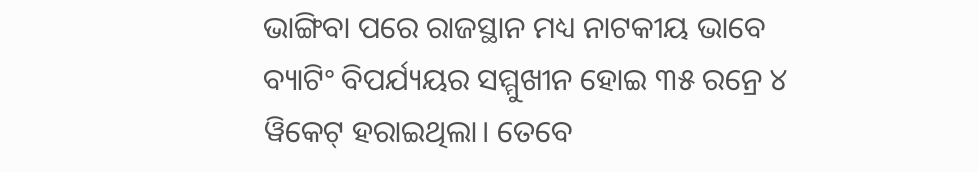ଭାଙ୍ଗିବା ପରେ ରାଜସ୍ଥାନ ମଧ୍ୟ ନାଟକୀୟ ଭାବେ ବ୍ୟାଟିଂ ବିପର୍ଯ୍ୟୟର ସମ୍ମୁଖୀନ ହୋଇ ୩୫ ରନ୍ରେ ୪ ୱିକେଟ୍ ହରାଇଥିଲା। ତେବେ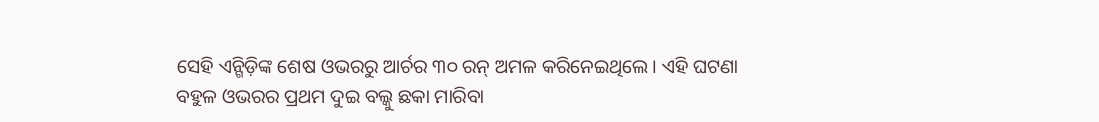ସେହି ଏନ୍ଗିଡ଼ିଙ୍କ ଶେଷ ଓଭରରୁ ଆର୍ଚର ୩୦ ରନ୍ ଅମଳ କରିନେଇଥିଲେ। ଏହି ଘଟଣା ବହୁଳ ଓଭରର ପ୍ରଥମ ଦୁଇ ବଲ୍କୁ ଛକା ମାରିବା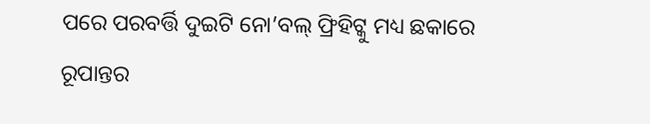ପରେ ପରବର୍ତ୍ତି ଦୁଇଟି ନୋ’ବଲ୍ ଫ୍ରିହିଟ୍କୁ ମଧ୍ୟ ଛକାରେ ରୂପାନ୍ତର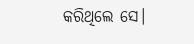କରିଥିଲେ ସେ।